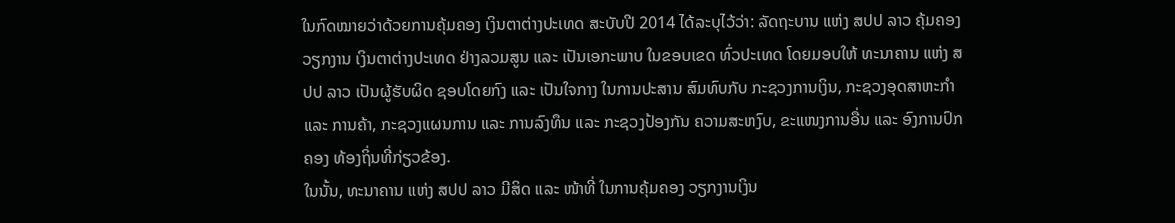ໃນກົດໝາຍວ່າດ້ວຍການຄຸ້ມຄອງ ເງິນຕາຕ່າງປະເທດ ສະບັບປີ 2014 ໄດ້ລະບຸໄວ້ວ່າ: ລັດຖະບານ ແຫ່ງ ສປປ ລາວ ຄຸ້ມຄອງວຽກງານ ເງິນຕາຕ່າງປະເທດ ຢ່າງລວມສູນ ແລະ ເປັນເອກະພາບ ໃນຂອບເຂດ ທົ່ວປະເທດ ໂດຍມອບໃຫ້ ທະນາຄານ ແຫ່ງ ສປປ ລາວ ເປັນຜູ້ຮັບຜິດ ຊອບໂດຍກົງ ແລະ ເປັນໃຈກາງ ໃນການປະສານ ສົມທົບກັບ ກະຊວງການເງິນ, ກະຊວງອຸດສາຫະກຳ ແລະ ການຄ້າ, ກະຊວງແຜນການ ແລະ ການລົງທຶນ ແລະ ກະຊວງປ້ອງກັນ ຄວາມສະຫງົບ, ຂະແໜງການອື່ນ ແລະ ອົງການປົກຄອງ ທ້ອງຖິ່ນທີ່ກ່ຽວຂ້ອງ.
ໃນນັ້ນ, ທະນາຄານ ແຫ່ງ ສປປ ລາວ ມີສິດ ແລະ ໜ້າທີ່ ໃນການຄຸ້ມຄອງ ວຽກງານເງິນ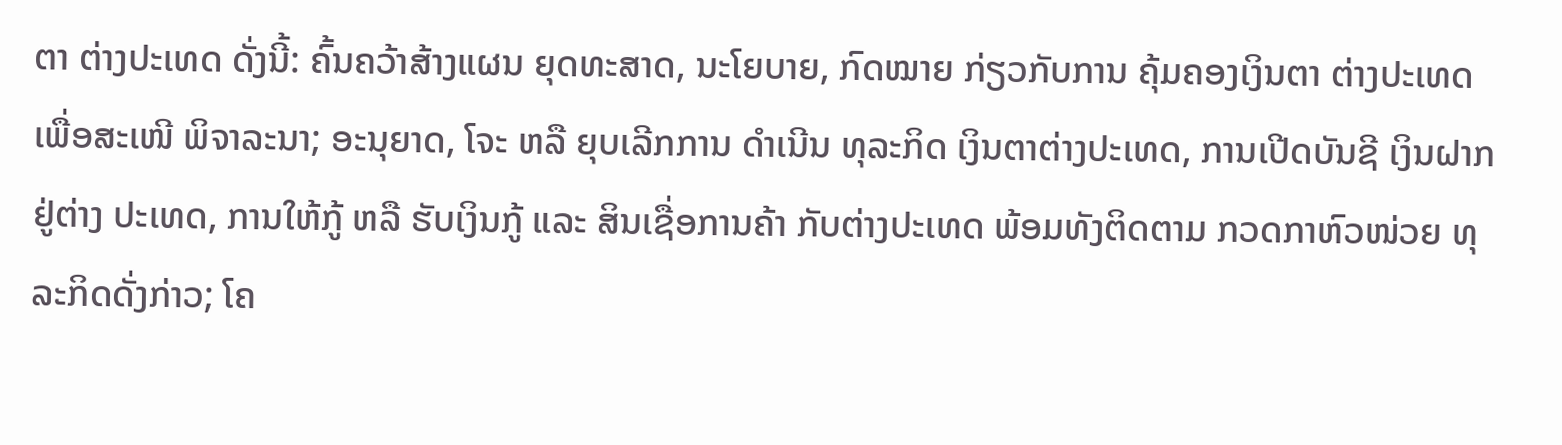ຕາ ຕ່າງປະເທດ ດັ່ງນີ້: ຄົ້ນຄວ້າສ້າງແຜນ ຍຸດທະສາດ, ນະໂຍບາຍ, ກົດໝາຍ ກ່ຽວກັບການ ຄຸ້ມຄອງເງິນຕາ ຕ່າງປະເທດ ເພື່ອສະເໜີ ພິຈາລະນາ; ອະນຸຍາດ, ໂຈະ ຫລື ຍຸບເລີກການ ດໍາເນີນ ທຸລະກິດ ເງິນຕາຕ່າງປະເທດ, ການເປີດບັນຊີ ເງິນຝາກຢູ່ຕ່າງ ປະເທດ, ການໃຫ້ກູ້ ຫລື ຮັບເງິນກູ້ ແລະ ສິນເຊື່ອການຄ້າ ກັບຕ່າງປະເທດ ພ້ອມທັງຕິດຕາມ ກວດກາຫົວໜ່ວຍ ທຸລະກິດດັ່ງກ່າວ; ໂຄ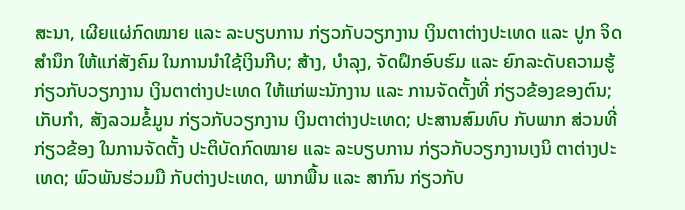ສະນາ, ເຜີຍແຜ່ກົດໝາຍ ແລະ ລະບຽບການ ກ່ຽວກັບວຽກງານ ເງິນຕາຕ່າງປະເທດ ແລະ ປູກ ຈິດສຳນຶກ ໃຫ້ແກ່ສັງຄົມ ໃນການນຳໃຊ້ເງິນກີບ; ສ້າງ, ບຳລຸງ, ຈັດຝຶກອົບຮົມ ແລະ ຍົກລະດັບຄວາມຮູ້ ກ່ຽວກັບວຽກງານ ເງິນຕາຕ່າງປະເທດ ໃຫ້ແກ່ພະນັກງານ ແລະ ການຈັດຕັ້ງທີ່ ກ່ຽວຂ້ອງຂອງຕົນ; ເກັບກຳ, ສັງລວມຂໍ້ມູນ ກ່ຽວກັບວຽກງານ ເງິນຕາຕ່າງປະເທດ; ປະສານສົມທົບ ກັບພາກ ສ່ວນທີ່ກ່ຽວຂ້ອງ ໃນການຈັດຕັ້ງ ປະຕິບັດກົດໝາຍ ແລະ ລະບຽບການ ກ່ຽວກັບວຽກງານເງນິ ຕາຕ່າງປະເທດ; ພົວພັນຮ່ວມມື ກັບຕ່າງປະເທດ, ພາກພື້ນ ແລະ ສາກົນ ກ່ຽວກັບ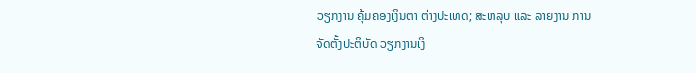ວຽກງານ ຄຸ້ມຄອງເງິນຕາ ຕ່າງປະເທດ; ສະຫລຸບ ແລະ ລາຍງານ ການຈັດຕັ້ງປະຕິບັດ ວຽກງານເງິ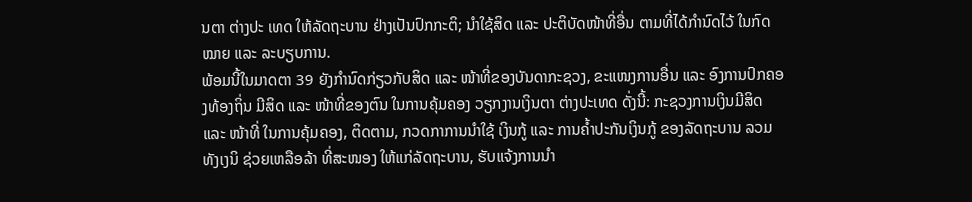ນຕາ ຕ່າງປະ ເທດ ໃຫ້ລັດຖະບານ ຢ່າງເປັນປົກກະຕິ; ນຳໃຊ້ສິດ ແລະ ປະຕິບັດໜ້າທີ່ອື່ນ ຕາມທີ່ໄດ້ກຳນົດໄວ້ ໃນກົດໝາຍ ແລະ ລະບຽບການ.
ພ້ອມນີ້ໃນມາດຕາ 39 ຍັງກຳນົດກ່ຽວກັບສິດ ແລະ ໜ້າທີ່ຂອງບັນດາກະຊວງ, ຂະແໜງການອື່ນ ແລະ ອົງການປົກຄອງທ້ອງຖິ່ນ ມີສິດ ແລະ ໜ້າທີ່ຂອງຕົນ ໃນການຄຸ້ມຄອງ ວຽກງານເງິນຕາ ຕ່າງປະເທດ ດັ່ງນີ້: ກະຊວງການເງິນມີສິດ ແລະ ໜ້າທີ່ ໃນການຄຸ້ມຄອງ, ຕິດຕາມ, ກວດກາການນຳໃຊ້ ເງິນກູ້ ແລະ ການຄ້ຳປະກັນເງິນກູ້ ຂອງລັດຖະບານ ລວມທັງເງນິ ຊ່ວຍເຫລືອລ້າ ທີ່ສະໜອງ ໃຫ້ແກ່ລັດຖະບານ, ຮັບແຈ້ງການນຳ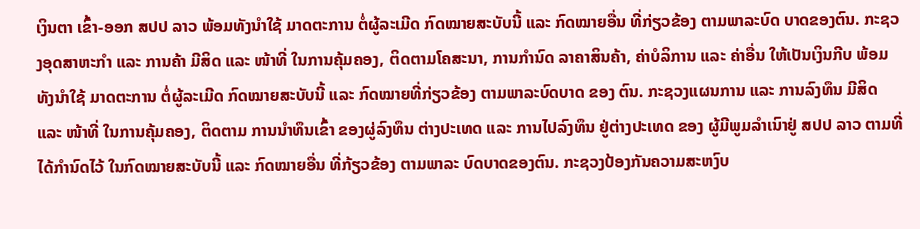ເງິນຕາ ເຂົ້າ-ອອກ ສປປ ລາວ ພ້ອມທັງນຳໃຊ້ ມາດຕະການ ຕໍ່ຜູ້ລະເມີດ ກົດໝາຍສະບັບນີ້ ແລະ ກົດໝາຍອື່ນ ທີ່ກ່ຽວຂ້ອງ ຕາມພາລະບົດ ບາດຂອງຕົນ. ກະຊວງອຸດສາຫະກຳ ແລະ ການຄ້າ ມີສິດ ແລະ ໜ້າທີ່ ໃນການຄຸ້ມຄອງ, ຕິດຕາມໂຄສະນາ, ການກຳນົດ ລາຄາສິນຄ້າ, ຄ່າບໍລິການ ແລະ ຄ່າອື່ນ ໃຫ້ເປັນເງິນກີບ ພ້ອມທັງນຳໃຊ້ ມາດຕະການ ຕໍ່ຜູ້ລະເມີດ ກົດໝາຍສະບັບນີ້ ແລະ ກົດໝາຍທີ່ກ່ຽວຂ້ອງ ຕາມພາລະບົດບາດ ຂອງ ຕົນ. ກະຊວງແຜນການ ແລະ ການລົງທຶນ ມີສິດ ແລະ ໜ້າທີ່ ໃນການຄຸ້ມຄອງ, ຕິດຕາມ ການນຳທຶນເຂົ້າ ຂອງຜູ່ລົງທຶນ ຕ່າງປະເທດ ແລະ ການໄປລົງທຶນ ຢູ່ຕ່າງປະເທດ ຂອງ ຜູ້ມີພູມລຳເນົາຢູ່ ສປປ ລາວ ຕາມທີ່ໄດ້ກຳນົດໄວ້ ໃນກົດໝາຍສະບັບນີ້ ແລະ ກົດໝາຍອື່ນ ທີ່ກ້ຽວຂ້ອງ ຕາມພາລະ ບົດບາດຂອງຕົນ. ກະຊວງປ້ອງກັນຄວາມສະຫງົບ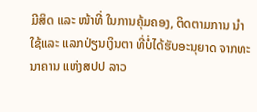ມີສິດ ແລະ ໜ້າທີ່ ໃນການຄຸ້ມຄອງ, ຕິດຕາມການ ນຳໃຊ້ແລະ ແລກປ່ຽນເງິນຕາ ທີ່ບໍ່ໄດ້ຮັບອະນຸຍາດ ຈາກທະນາຄານ ແຫ່ງສປປ ລາວ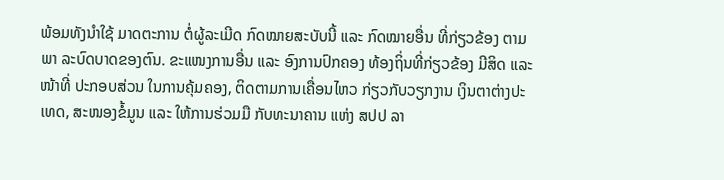ພ້ອມທັງນຳໃຊ້ ມາດຕະການ ຕໍ່ຜູ້ລະເມີດ ກົດໝາຍສະບັບນີ້ ແລະ ກົດໝາຍອື່ນ ທີ່ກ່ຽວຂ້ອງ ຕາມພາ ລະບົດບາດຂອງຕົນ. ຂະແໜງການອື່ນ ແລະ ອົງການປົກຄອງ ທ້ອງຖິ່ນທີ່ກ່ຽວຂ້ອງ ມີສິດ ແລະ ໜ້າທີ່ ປະກອບສ່ວນ ໃນການຄຸ້ມຄອງ, ຕິດຕາມການເຄື່ອນໄຫວ ກ່ຽວກັບວຽກງານ ເງິນຕາຕ່າງປະເທດ, ສະໜອງຂໍ້ມູນ ແລະ ໃຫ້ການຮ່ວມມື ກັບທະນາຄານ ແຫ່ງ ສປປ ລາ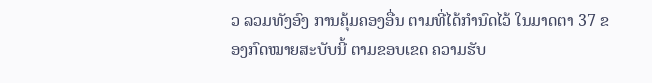ວ ລວມທັງອົງ ການຄຸ້ມຄອງອື່ນ ຕາມທີ່ໄດ້ກຳນົດໄວ້ ໃນມາດຕາ 37 ຂອງກົດໝາຍສະບັບນີ້ ຕາມຂອບເຂດ ຄວາມຮັບ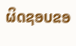ຜິດຊອບຂອ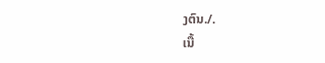ງຕົນ./.
ເນື້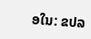ອໃນ: ຂປລ